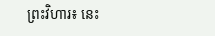ព្រះវិហារ៖ នេះ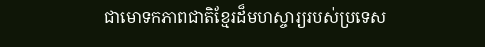ជាមោទកភាពជាតិខ្មែរដ៏មហស្ចារ្យរបស់ប្រទេស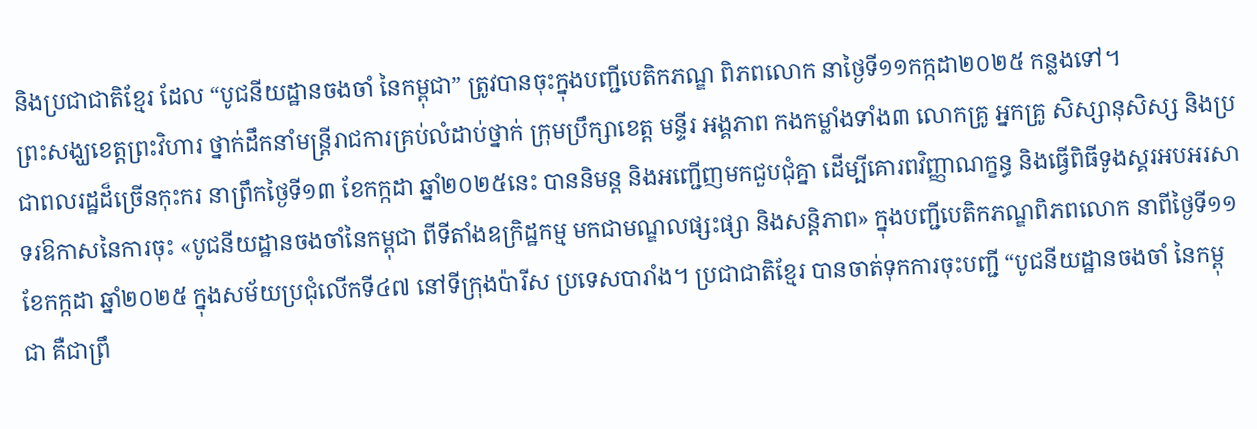និងប្រជាជាតិខ្មែរ ដែល “បូជនីយដ្ឋានចងចាំ នៃកម្ពុជា” ត្រូវបានចុះក្នុងបញ្ជីបេតិកភណ្ឌ ពិភពលោក នាថ្ងៃទី១១កក្កដា២០២៥ កន្លងទៅ។
ព្រះសង្ឃខេត្តព្រះវិហារ ថ្នាក់ដឹកនាំមន្ត្រីរាជការគ្រប់លំដាប់ថ្នាក់ ក្រុមប្រឹក្សាខេត្ត មន្ទីរ អង្គភាព កងកម្លាំងទាំង៣ លោកគ្រូ អ្នកគ្រូ សិស្សានុសិស្ស និងប្រជាពលរដ្ឋដ៏ច្រើនកុះករ នាព្រឹកថ្ងៃទី១៣ ខែកក្កដា ឆ្នាំ២០២៥នេះ បាននិមន្ត និងអញ្ជើញមកជួបជុំគ្នា ដើម្បីគោរពវិញ្ញាណក្ខន្ធ និងធ្វើពិធីទូងស្គរអបអរសាទរឱកាសនៃការចុះ «បូជនីយដ្ឋានចងចាំនៃកម្ពុជា ពីទីតាំងឧក្រិដ្ឋកម្ម មកជាមណ្ឌលផ្សះផ្សា និងសន្តិភាព» ក្នុងបញ្ជីបេតិកភណ្ឌពិភពលោក នាពីថ្ងៃទី១១ ខែកក្កដា ឆ្នាំ២០២៥ ក្នុងសម័យប្រជុំលើកទី៤៧ នៅទីក្រុងប៉ារីស ប្រទេសបារាំង។ ប្រជាជាតិខ្មែរ បានចាត់ទុកការចុះបញ្ជី “បូជនីយដ្ឋានចងចាំ នៃកម្ពុជា គឺជាព្រឹ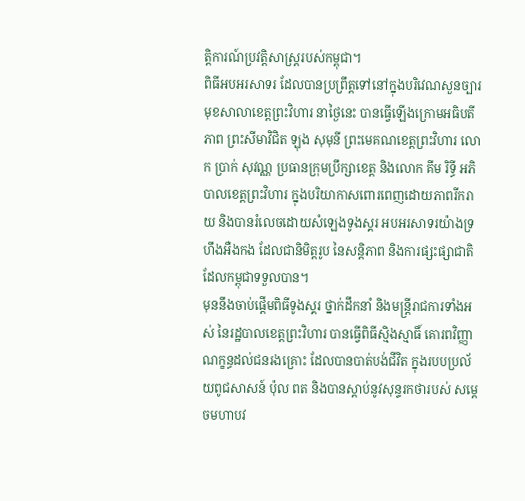ត្តិការណ៍ប្រវត្តិសាស្ដ្ររបស់កម្ពុជា។
ពិធីអបអរសាទរ ដែលបានប្រព្រឹត្តទៅនៅក្នុងបរិវេណសួនច្បារ មុខសាលាខេត្តព្រះវិហារ នាថ្ងៃនេះ បានធ្វើឡើងក្រោមអធិបតីភាព ព្រះសីមាវិជិត ឡុង សុមុនី ព្រះមេគណខេត្តព្រះវិហារ លោក ប្រាក់ សុវណ្ណ ប្រធានក្រុមប្រឹក្សាខេត្ត និងលោក គីម រិទ្ធី អភិបាលខេត្តព្រះវិហារ ក្នុងបរិយាកាសពោរពេញដោយភាពរីករាយ និងបានរំលេចដោយសំឡេងទូងស្គរ អបអរសាទរយ៉ាងទ្រហឹងអឺងកង ដែលជានិមិត្តរូប នៃសន្តិភាព និងការផ្សះផ្សាជាតិ ដែលកម្ពុជាទទួលបាន។
មុននឹងចាប់ផ្តើមពិធីទូងស្គរ ថ្នាក់ដឹកនាំ និងមន្ត្រីរាជការទាំងអស់ នៃរដ្ឋបាលខេត្តព្រះវិហារ បានធ្វើពិធីស្មិងស្មាធិ៍ គោរពវិញ្ញាណក្ខន្ធដល់ជនរងគ្រោះ ដែលបានបាត់បង់ជីវិត ក្នុងរបបប្រល័យពូជសាសន៍ ប៉ុល ពត និងបានស្តាប់នូវសុន្ទរកថារបស់ សម្តេចមហាបវ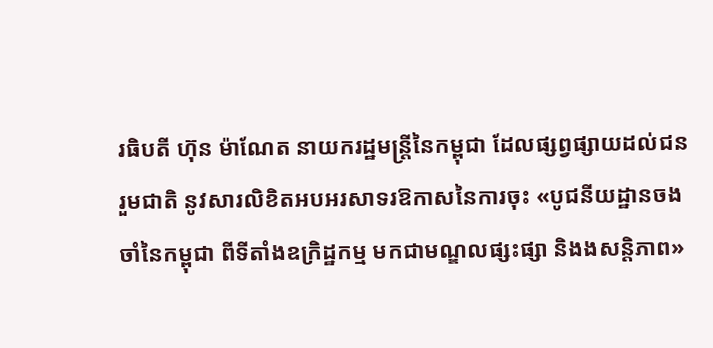រធិបតី ហ៊ុន ម៉ាណែត នាយករដ្ឋមន្ត្រីនៃកម្ពុជា ដែលផ្សព្វផ្សាយដល់ជនរួមជាតិ នូវសារលិខិតអបអរសាទរឱកាសនៃការចុះ «បូជនីយដ្ឋានចងចាំនៃកម្ពុជា ពីទីតាំងឧក្រិដ្ឋកម្ម មកជាមណ្ឌលផ្សះផ្សា និងងសន្តិភាព»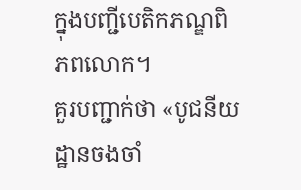ក្នុងបញ្ជីបេតិកភណ្ឌពិភពលោក។
គួរបញ្ជាក់ថា «បូជនីយដ្ឋានចងចាំ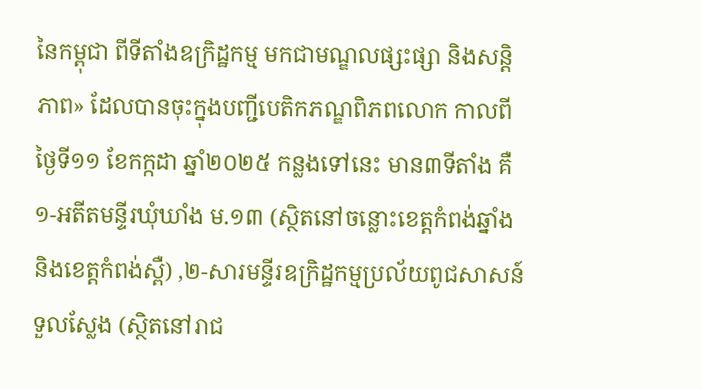នៃកម្ពុជា ពីទីតាំងឧក្រិដ្ឋកម្ម មកជាមណ្ឌលផ្សះផ្សា និងសន្តិភាព» ដែលបានចុះក្នុងបញ្ជីបេតិកភណ្ឌពិភពលោក កាលពីថ្ងៃទី១១ ខែកក្កដា ឆ្នាំ២០២៥ កន្លងទៅនេះ មាន៣ទីតាំង គឺ ១-អតីតមន្ទីរឃុំឃាំង ម.១៣ (ស្ថិតនៅចន្លោះខេត្តកំពង់ឆ្នាំង និងខេត្តកំពង់ស្ពឺ) ,២-សារមន្ទីរឧក្រិដ្ឋកម្មប្រល័យពូជសាសន៍ទួលស្លែង (ស្ថិតនៅរាជ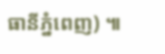ធានីភ្នំពេញ) ៕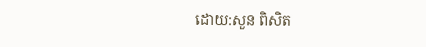ដោយ:សួន ពិសិត